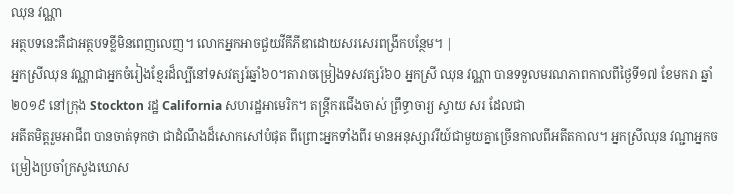ឈុន វណ្ណា
អត្ថបទនេះគឺជាអត្ថបទខ្លីមិនពេញលេញ។ លោកអ្នកអាចជួយវីគីភីឌាដោយសរសេរពង្រីកបន្ថែម។ |
អ្នកស្រីឈុន វណ្ណាជាអ្នកចំរៀងខ្មែរដ៏ល្បីនៅទសវត្សរ៍ឆ្នាំ៦០។តារាចម្រៀងទសវត្សរ៍៦០ អ្នកស្រី ឈុន វណ្ណា បានទទួលមរណភាពកាលពីថ្ងៃទី១៧ ខែមករា ឆ្នាំ២០១៩ នៅក្រុង Stockton រដ្ឋ California សហរដ្ឋអាមេរិក។ តន្ត្រីករជើងចាស់ ព្រឹទ្ធាចារ្យ ស្វាយ សរ ដែលជា
អតីតមិត្តរួមអាជីព បានចាត់ទុកថា ជាដំណឹងដ៏សោកសៅបំផុត ពីព្រោះអ្នកទាំងពីរ មានអនុស្សាវរីយ៍ជាមួយគ្នាច្រើនកាលពីអតីតកាល។ អ្នកស្រីឈុន វណ្ជាអ្នកចម្រៀងប្រចាំក្រសួងឃោស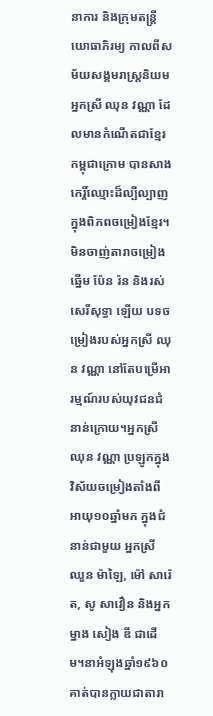នាការ និងក្រុមតន្ត្រីយោធាភិរម្យ កាលពីសម័យសង្គមរាស្ត្រនិយម អ្នកស្រី ឈុន វណ្ណា ដែលមានកំណើតជាខ្មែរកម្ពុជាក្រោម បានសាងកេរ្តិ៍ឈ្មោះដ៏ល្បីល្បាញក្នុងពិភពចម្រៀងខ្មែរ។
មិនចាញ់តារាចម្រៀងឆ្នើម ប៉ែន រ៉ន និងរស់ សេរីសុទ្ធា ឡើយ បទចម្រៀងរបស់អ្នកស្រី ឈុន វណ្ណា នៅតែបម្រើអារម្មណ៍របស់យុវជនជំនាន់ក្រោយ។អ្នកស្រី ឈុន វណ្ណា ប្រឡូកក្នុងវិស័យចម្រៀងតាំងពីអាយុ១០ឆ្នាំមក ក្នុងជំនាន់ជាមួយ អ្នកស្រី ឈួន ម៉ាឡៃ, ម៉ៅ សារ៉េត, សូ សាវឿន និងអ្នកម្នាង សៀង ឌី ជាដើម។នាអំឡុងឆ្នាំ១៩៦០ គាត់បានក្លាយជាតារា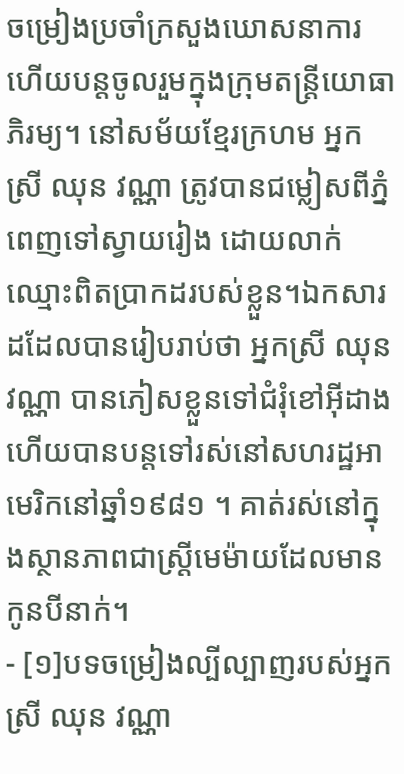ចម្រៀងប្រចាំក្រសួងឃោសនាការ ហើយបន្តចូលរួមក្នុងក្រុមតន្ត្រីយោធាភិរម្យ។ នៅសម័យខ្មែរក្រហម អ្នកស្រី ឈុន វណ្ណា ត្រូវបានជម្លៀសពីភ្នំពេញទៅស្វាយរៀង ដោយលាក់ឈ្មោះពិតប្រាកដរបស់ខ្លួន។ឯកសារដដែលបានរៀបរាប់ថា អ្នកស្រី ឈុន វណ្ណា បានភៀសខ្លួនទៅជំរុំខៅអ៊ីដាង ហើយបានបន្តទៅរស់នៅសហរដ្ឋអាមេរិកនៅឆ្នាំ១៩៨១ ។ គាត់រស់នៅក្នុងស្ថានភាពជាស្ត្រីមេម៉ាយដែលមានកូនបីនាក់។
- [១]បទចម្រៀងល្បីល្បាញរបស់អ្នកស្រី ឈុន វណ្ណា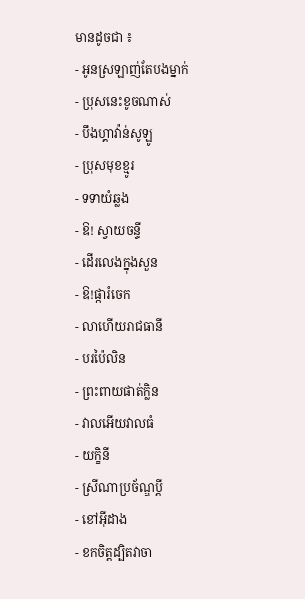មានដូចជា ៖
- អូនស្រឡាញ់តែបងម្នាក់
- ប្រុសនេះខូចណាស់
- បឹងហ្គាវ៉ាន់សូឡូ
- ប្រុសមុខខ្មូរ
- ទទាយំឆ្លង
- ឱ! ស្វាយចន្ទី
- ដើរលេងក្នុងសួន
- ឱ!ផ្ការំចេក
- លាហើយរាជធានី
- បរប៉ៃលិន
- ព្រះពាយផាត់ក្លិន
- វាលអើយវាលធំ
- យក្ខិនី
- ស្រីណាប្រច័ណ្ឌប្តី
- ខៅអ៊ីដាង
- ខកចិត្តដ្បិតវាចា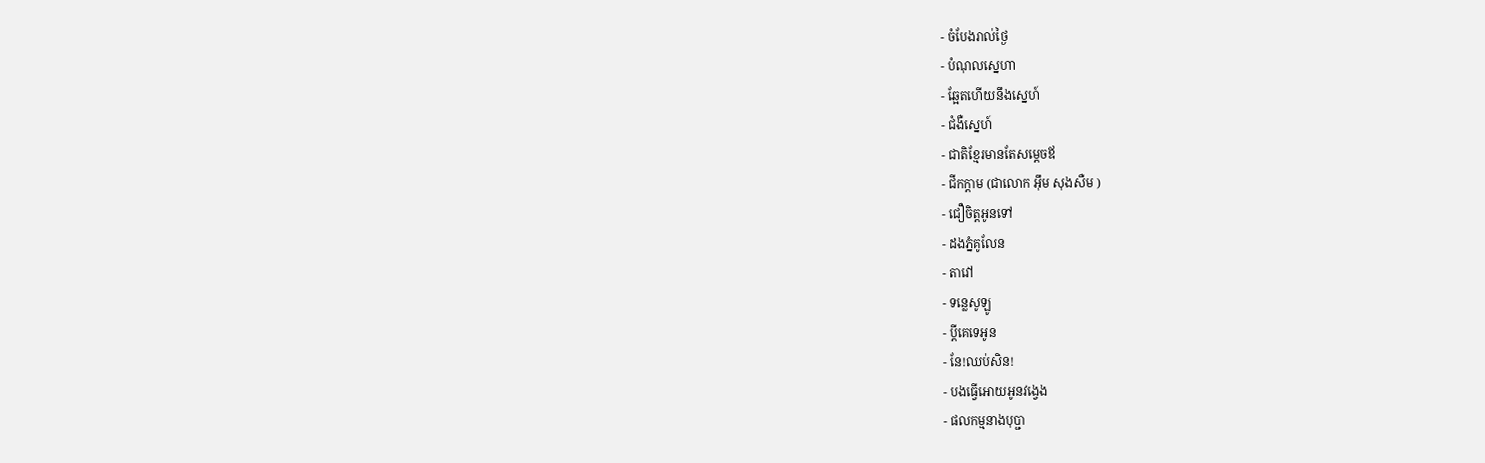- ចំបែងរាល់ថ្ងៃ
- បំណុលស្នេហា
- ឆ្អែតហើយនឹងស្នេហ៍
- ជំងឺស្នេហ៍
- ជាតិខ្មែរមានតែសម្ដេចឪ
- ជីកក្ដាម (ជាលោក អ៊ឹម សុងសឺម )
- ជឿចិត្តអូនទៅ
- ដងភ្នំគូលែន
- តាវៅ
- ទន្លេសូឡូ
- ប្ដីគេទេអូន
- នែ!ឈប់សិន!
- បងធ្វើអោយអូនវង្វេង
- ផលកម្មនាងបុប្ជា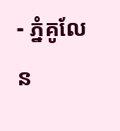- ភ្នំគូលែន